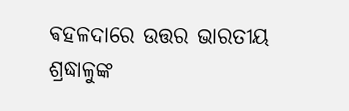ଵହଳଦାରେ ଉତ୍ତର ଭାରତୀୟ ଶ୍ରଦ୍ଧାଳୁଙ୍କ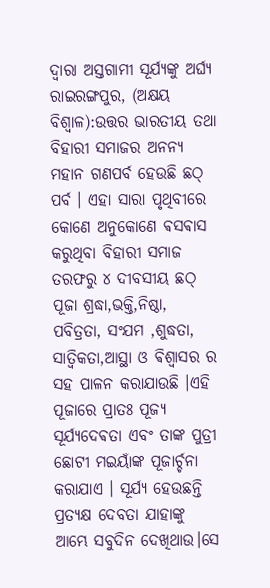ଦ୍ଵାରା ଅସ୍ତଗାମୀ ସୂର୍ଯ୍ୟଙ୍କୁ ଅର୍ଘ୍ୟ
ରାଇରଙ୍ଗପୁର, (ଅକ୍ଷୟ ବିଶ୍ବାଳ):ଉତ୍ତର ଭାରତୀୟ ତଥା ବିହାରୀ ସମାଜର ଅନନ୍ୟ ମହାନ ଗଣପର୍ବ ହେଉଛି ଛଠ୍ ପର୍ବ । ଏହା ସାରା ପୃଥିବୀରେ କୋଣେ ଅନୁକୋଣେ ଵସଵାସ କରୁଥିବା ବିହାରୀ ସମାଜ ତରଫରୁ ୪ ଦୀବସୀୟ ଛଠ୍ ପୂଜା ଶ୍ରଦ୍ଧା,ଭକ୍ତି,ନିଷ୍ଠା, ପବିତ୍ରତା, ସଂଯମ ,ଶୁଦ୍ଧତା, ସାତ୍ବିକତା,ଆସ୍ଥା ଓ ଵିଶ୍ବାସର ର ସହ ପାଳନ କରାଯାଉଛି ।ଏହି ପୂଜାରେ ପ୍ରାତଃ ପୂଜ୍ୟ ସୂର୍ଯ୍ୟଦେଵତା ଏବଂ ତାଙ୍କ ପୁତ୍ରୀ ଛୋଟୀ ମଇୟାଁଙ୍କ ପୂଜାର୍ଚ୍ଚନା କରାଯାଏ । ସୂର୍ଯ୍ୟ ହେଉଛନ୍ତି ପ୍ରତ୍ୟକ୍ଷ ଦେବତା ଯାହାଙ୍କୁ ଆମ୍ଭେ ସବୁଦିନ ଦେଖିଥାଉ।ସେ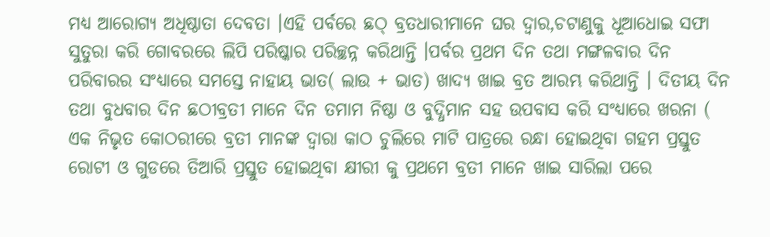ମଧ୍ୟ ଆରୋଗ୍ୟ ଅଧିଷ୍ଠାତା ଦେବତା ।ଏହି ପର୍ବରେ ଛଠ୍ ବ୍ରତଧାରୀମାନେ ଘର ଦ୍ବାର,ଚଟାଣୁକୁ ଧୂଆଧୋଇ ସଫା ସୁତୁରା କରି ଗୋବରରେ ଲିପି ପରିଷ୍କାର ପରିଚ୍ଛନ୍ନ କରିଥାନ୍ତି ।ପର୍ବର ପ୍ରଥମ ଦିନ ତଥା ମଙ୍ଗଳବାର ଦିନ ପରିବାରର ସଂଧ୍ୟାରେ ସମସ୍ତେ ନାହାୟ ଭାତ( ଲାଉ + ଭାତ) ଖାଦ୍ୟ ଖାଇ ବ୍ରତ ଆରମ୍ଭ କରିଥାନ୍ତି । ଦିତୀୟ ଦିନ ତଥା ବୁଧବାର ଦିନ ଛଠୀବ୍ରତୀ ମାନେ ଦିନ ତମାମ ନିଷ୍ଠା ଓ ବୁଦ୍ଧିମାନ ସହ ଉପବାସ କରି ସଂଧ୍ୟାରେ ଖରନା ( ଏକ ନିଭୃତ କୋଠରୀରେ ବ୍ରତୀ ମାନଙ୍କ ଦ୍ବାରା କାଠ ଚୁଲିରେ ମାଟି ପାତ୍ରରେ ରନ୍ଧା ହୋଇଥିବା ଗହମ ପ୍ରସ୍ତୁତ ରୋଟୀ ଓ ଗୁଡରେ ତିଆରି ପ୍ରସ୍ତୁତ ହୋଇଥିବା କ୍ଷୀରୀ କୁ ପ୍ରଥମେ ବ୍ରତୀ ମାନେ ଖାଇ ସାରିଲା ପରେ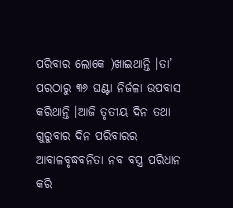ପରିବାର ଲୋକେ )ଖାଇଥାନ୍ତି ।ତା’ ପରଠାରୁ ୩୬ ଘଣ୍ଟା ନିର୍ଜଳା ଉପବାସ କରିଥାନ୍ତି ।ଆଜି ତୃତୀୟ ଦିନ ତଥା ଗୁରୁବାର ଦିନ ପରିବାରର ଆବାଳବୃଦ୍ଧବନିତା ନବ ବସ୍ତ୍ର ପରିଧାନ କରି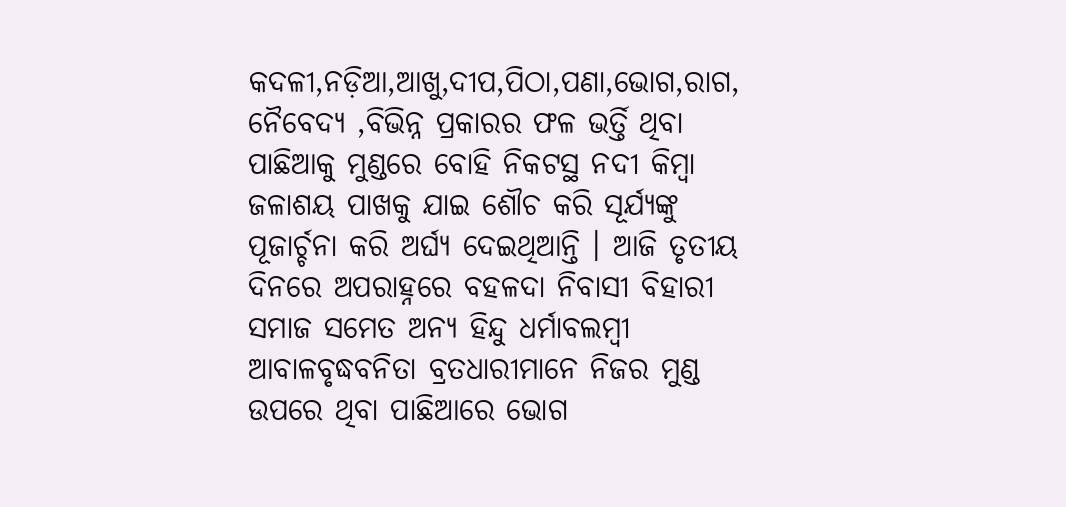କଦଳୀ,ନଡ଼ିଆ,ଆଖୁ,ଦୀପ,ପିଠା,ପଣା,ଭୋଗ,ରାଗ, ନୈବେଦ୍ୟ ,ବିଭିନ୍ନ ପ୍ରକାରର ଫଳ ଭର୍ତ୍ତି ଥିବା ପାଛିଆକୁ ମୁଣ୍ଡରେ ବୋହି ନିକଟସ୍ଥ ନଦୀ କିମ୍ଵା ଜଳାଶୟ ପାଖକୁ ଯାଇ ଶୌଚ କରି ସୂର୍ଯ୍ୟଙ୍କୁ ପୂଜାର୍ଚ୍ଚନା କରି ଅର୍ଘ୍ୟ ଦେଇଥିଆନ୍ତି । ଆଜି ତୃତୀୟ ଦିନରେ ଅପରାହ୍ନରେ ବହଳଦା ନିବାସୀ ବିହାରୀ ସମାଜ ସମେତ ଅନ୍ୟ ହିନ୍ଦୁ ଧର୍ମାବଲମ୍ବୀ ଆବାଳବୃଦ୍ଧବନିତା ବ୍ରତଧାରୀମାନେ ନିଜର ମୁଣ୍ଡ ଉପରେ ଥିବା ପାଛିଆରେ ଭୋଗ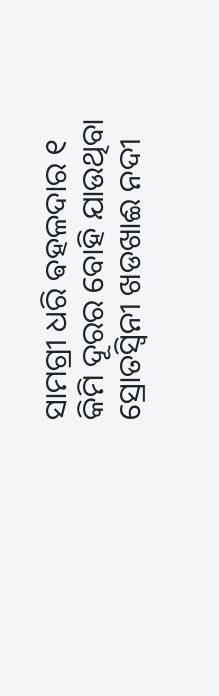ସାମଗ୍ରୀ ଧରି ଵହଳଦାର ୧ କିମି ଦୂରର ବୋହି ଯାଉଥିବା ସ୍ରୋତସ୍ଵିନୀ ଖଡଖାଈ ନଦୀ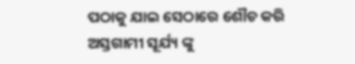ପଠାକୁ ଯାଇ ସେଠାରେ ଶୌଚ କରି ଅସ୍ତଗାମୀ ସୂର୍ଯ୍ୟ ଙ୍କୁ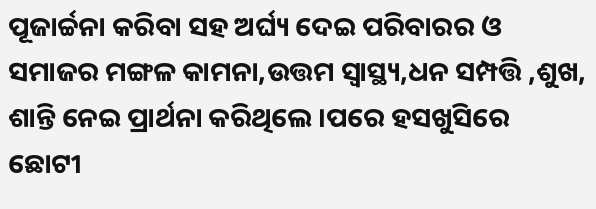ପୂଜାର୍ଚ୍ଚନା କରିବା ସହ ଅର୍ଘ୍ୟ ଦେଇ ପରିବାରର ଓ ସମାଜର ମଙ୍ଗଳ କାମନା,ଉତ୍ତମ ସ୍ଵାସ୍ଥ୍ୟ,ଧନ ସମ୍ପତ୍ତି ,ଶୁଖ, ଶାନ୍ତି ନେଇ ପ୍ରାର୍ଥନା କରିଥିଲେ ।ପରେ ହସଖୁସିରେ ଛୋଟୀ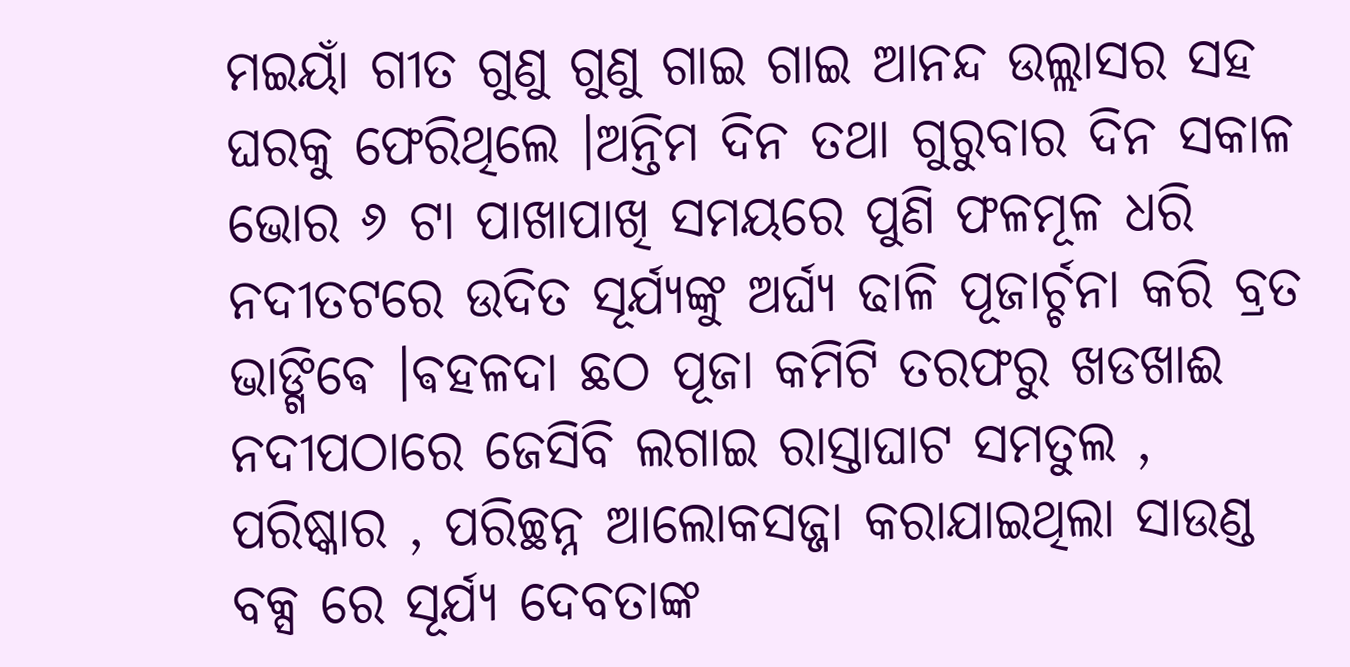ମଇୟାଁ ଗୀତ ଗୁଣୁ ଗୁଣୁ ଗାଇ ଗାଇ ଆନନ୍ଦ ଉଲ୍ଲାସର ସହ ଘରକୁ ଫେରିଥିଲେ ।ଅନ୍ତିମ ଦିନ ତଥା ଗୁରୁବାର ଦିନ ସକାଳ ଭୋର ୬ ଟା ପାଖାପାଖି ସମୟରେ ପୁଣି ଫଳମୂଳ ଧରି ନଦୀତଟରେ ଉଦିତ ସୂର୍ଯ୍ୟଙ୍କୁ ଅର୍ଘ୍ୟ ଢାଳି ପୂଜାର୍ଚ୍ଚନା କରି ବ୍ରତ ଭାଙ୍ଗିଵେ ।ଵହଳଦା ଛଠ ପୂଜା କମିଟି ତରଫରୁ ଖଡଖାଈ ନଦୀପଠାରେ ଜେସିବି ଲଗାଇ ରାସ୍ତାଘାଟ ସମତୁଲ , ପରିଷ୍କାର , ପରିଚ୍ଛନ୍ନ ଆଲୋକସଜ୍ଜା କରାଯାଇଥିଲା ସାଉଣ୍ଡ ବକ୍ସ ରେ ସୂର୍ଯ୍ୟ ଦେବତାଙ୍କ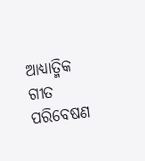ଆଧ୍ୟାତ୍ମିକ ଗୀତ ପରିବେଷଣ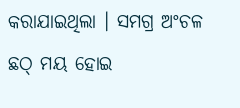କରାଯାଇଥିଲା । ସମଗ୍ର ଅଂଚଳ ଛଠ୍ ମୟ ହୋଇ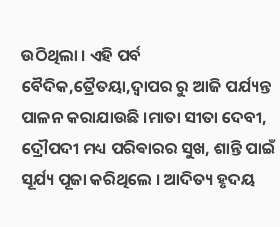ଉଠିଥିଲା । ଏହି ପର୍ବ ବୈଦିକ,ତ୍ରୈତୟା,ଦ୍ଵାପର ରୁ ଆଜି ପର୍ଯ୍ୟନ୍ତ ପାଳନ କରାଯାଉଛି ।ମାତା ସୀତା ଦେବୀ, ଦ୍ରୌପଦୀ ମଧ୍ୟ ପରିଵାରର ସୁଖ, ଶାନ୍ତି ପାଇଁ ସୂର୍ଯ୍ୟ ପୂଜା କରିଥିଲେ । ଆଦିତ୍ୟ ହୃଦୟ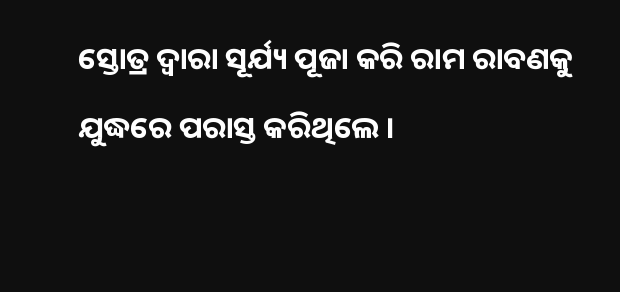ସ୍ତୋତ୍ର ଦ୍ଵାରା ସୂର୍ଯ୍ୟ ପୂଜା କରି ରାମ ରାବଣକୁ ଯୁଦ୍ଧରେ ପରାସ୍ତ କରିଥିଲେ ।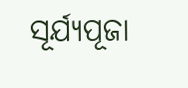ସୂର୍ଯ୍ୟପୂଜା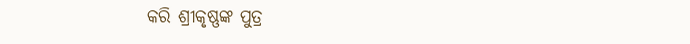କରି ଶ୍ରୀକୃଷ୍ଣଙ୍କ ପୁତ୍ର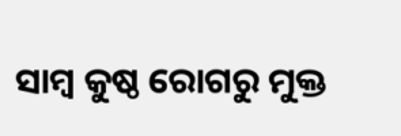ସାମ୍ବ କୁଷ୍ଠ ରୋଗରୁ ମୁକ୍ତ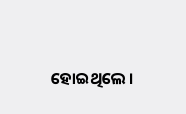ହୋଇଥିଲେ ।